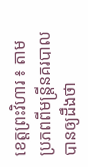ខេត្តព្រះវិហារ ៖ តាមប្រភពពីមន្ត្រីនគរបាលបានឲ្យដឹងថា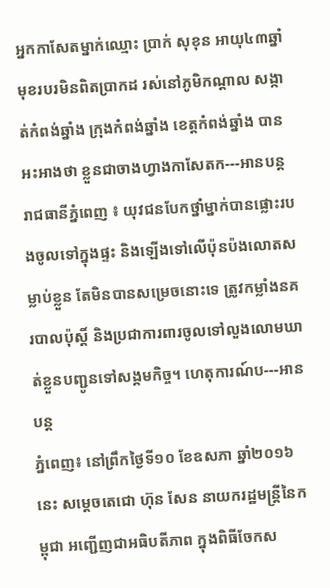អ្នកកាសែតម្នាក់ឈ្មោះ ប្រាក់ សុខុន អាយុ៤៣ឆ្នាំ មុខរបរមិនពិតប្រាកដ រស់នៅភូមិកណ្តាល សង្កាត់កំពង់ឆ្នាំង ក្រុងកំពង់ឆ្នាំង ខេត្តកំពង់ឆ្នាំង បានអះអាងថា ខ្លួនជាចាងហ្វាងកាសែតក---អានបន្ត
រាជធានីភ្នំពេញ ៖ យុវជនបែកថ្នាំម្នាក់បានផ្លោះរបងចូលទៅក្នុងផ្ទះ និងឡើងទៅលើប៉ុនប៉ងលោតសម្លាប់ខ្លួន តែមិនបានសម្រេចនោះទេ ត្រូវកម្លាំងនគរបាលប៉ុស្តិ៍ និងប្រជាការពារចូលទៅលួងលោមឃាត់ខ្លួនបញ្ជូនទៅសង្គមកិច្ច។ ហេតុការណ៍ប---អានបន្ត
ភ្នំពេញ៖ នៅព្រឹកថ្ងៃទី១០ ខែឧសភា ឆ្នាំ២០១៦នេះ សម្តេចតេជោ ហ៊ុន សែន នាយករដ្ឋមន្ត្រីនៃកម្ពុជា អញ្ជើញជាអធិបតីភាព ក្នុងពិធីចែកស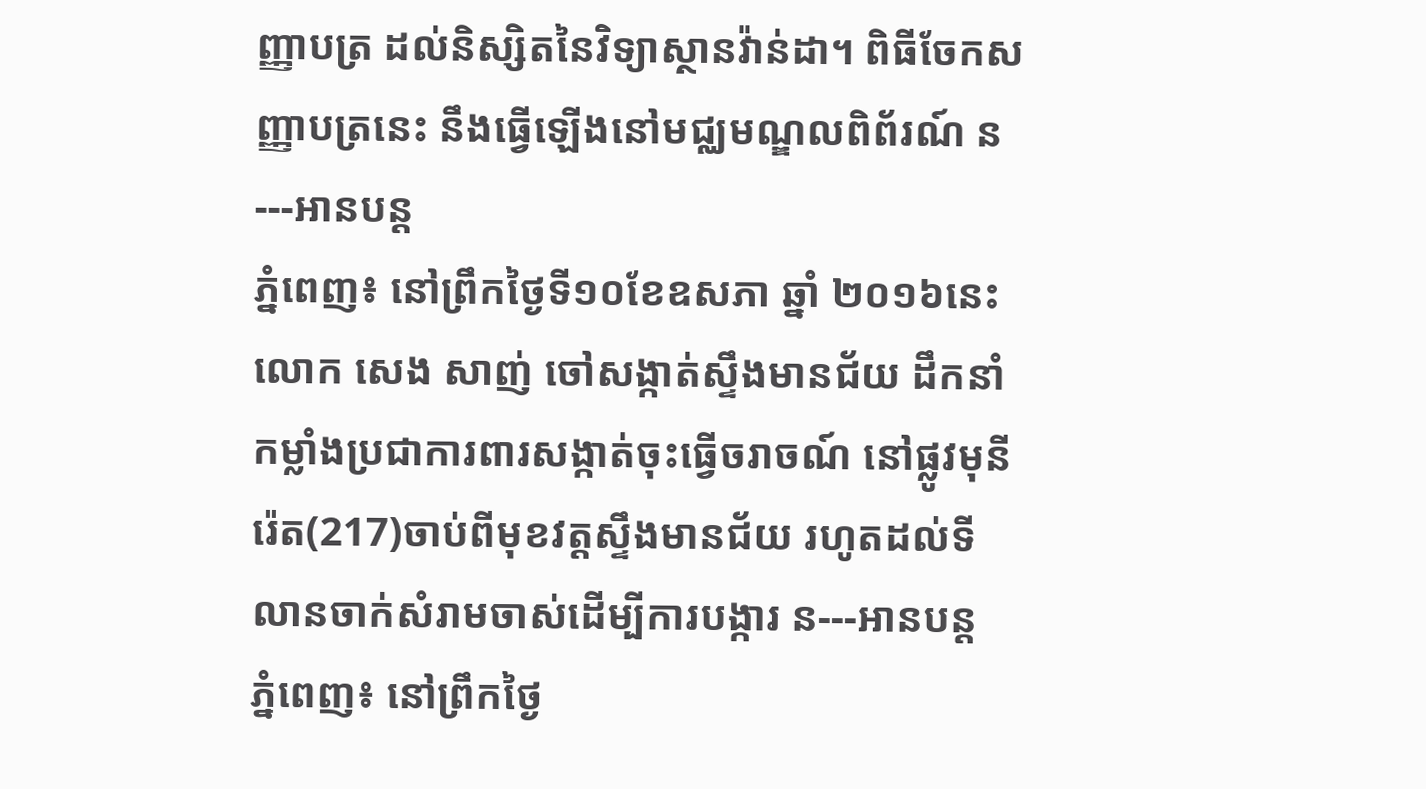ញ្ញាបត្រ ដល់និស្សិតនៃវិទ្យាស្ថានវ៉ាន់ដា។ ពិធីចែកសញ្ញាបត្រនេះ នឹងធ្វើឡើងនៅមជ្ឈមណ្ឌលពិព័រណ៍ ន---អានបន្ត
ភ្នំពេញ៖ នៅព្រឹកថ្ងៃទី១០ខែឧសភា ឆ្នាំ ២០១៦នេះ លោក សេង សាញ់ ចៅសង្កាត់ស្ទឹងមានជ័យ ដឹកនាំកម្លាំងប្រជាការពារសង្កាត់ចុះធ្វើចរាចណ៍ នៅផ្លូវមុនីរ៉េត(217)ចាប់ពីមុខវត្តស្ទឹងមានជ័យ រហូតដល់ទីលានចាក់សំរាមចាស់ដើម្បីការបង្ការ ន---អានបន្ត
ភ្នំពេញ៖ នៅព្រឹកថ្ងៃ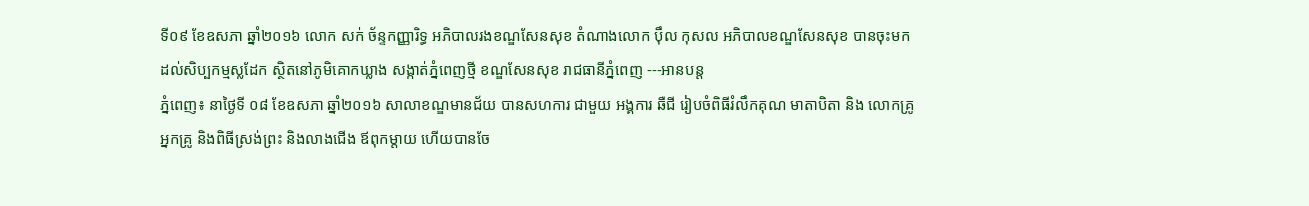ទី០៩ ខែឧសភា ឆ្នាំ២០១៦ លោក សក់ ច័ន្ទកញ្ញារិទ្ធ អភិបាលរងខណ្ឌសែនសុខ តំណាងលោក ប៉ឹល កុសល អភិបាលខណ្ឌសែនសុខ បានចុះមកដល់សិប្បកម្មស្លដែក ស្ថិតនៅភូមិគោកឃ្លាង សង្កាត់ភ្នំពេញថ្មី ខណ្ឌសែនសុខ រាជធានីភ្នំពេញ ---អានបន្ត
ភ្នំពេញ៖ នាថ្ងៃទី ០៨ ខែឧសភា ឆ្នាំ២០១៦ សាលាខណ្ឌមានជ័យ បានសហការ ជាមួយ អង្គការ ឆឺជី រៀបចំពិធីរំលឹកគុណ មាតាបិតា និង លោកគ្រូអ្នកគ្រូ និងពិធីស្រង់ព្រះ និងលាងជើង ឪពុកម្តាយ ហើយបានចែ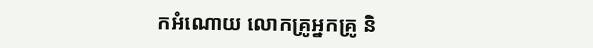កអំណោយ លោកគ្រូអ្នកគ្រូ និ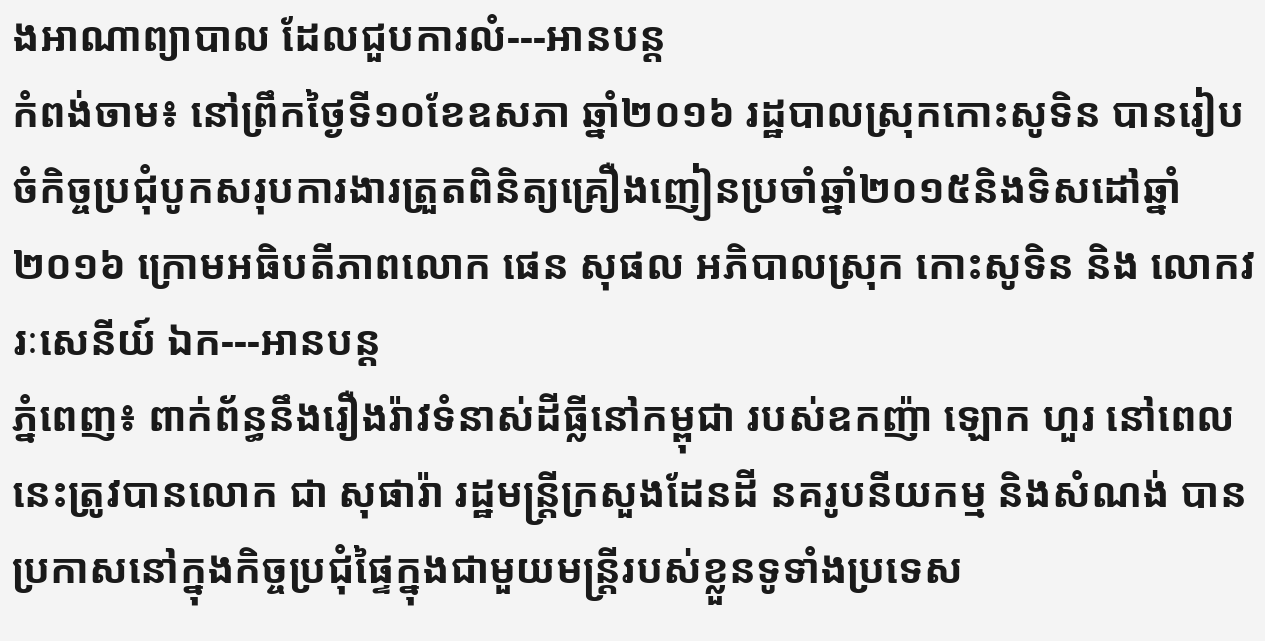ងអាណាព្យាបាល ដែលជួបការលំ---អានបន្ត
កំពង់ចាម៖ នៅព្រឹកថ្ងៃទី១០ខែឧសភា ឆ្នាំ២០១៦ រដ្ឋបាលស្រុកកោះសូទិន បានរៀបចំកិច្ចប្រជុំបូកសរុបការងារត្រួតពិនិត្យគ្រឿងញៀនប្រចាំឆ្នាំ២០១៥និងទិសដៅឆ្នាំ២០១៦ ក្រោមអធិបតីភាពលោក ផេន សុផល អភិបាលស្រុក កោះសូទិន និង លោកវរៈសេនីយ៍ ឯក---អានបន្ត
ភ្នំពេញ៖ ពាក់ព័ន្ធនឹងរឿងរ៉ាវទំនាស់ដីធ្លីនៅកម្ពុជា របស់ឧកញ៉ា ឡោក ហួរ នៅពេលនេះត្រូវបានលោក ជា សុផារ៉ា រដ្ឋមន្ត្រីក្រសួងដែនដី នគរូបនីយកម្ម និងសំណង់ បានប្រកាសនៅក្នុងកិច្ចប្រជុំផ្ទៃក្នុងជាមួយមន្ត្រីរបស់ខ្លួនទូទាំងប្រទេស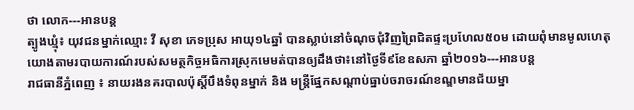ថា លោក---អានបន្ត
ត្បូងឃ្មុំ៖ យុវជនម្នាក់ឈ្មោះ វី សុខា ភេទប្រុស អាយុ១៤ឆ្នាំ បានស្លាប់នៅចំណុចជុំវិញព្រៃជិតផ្ទះប្រហែល៥០ម ដោយពុំមានមូលហេតុ យោងតាមរបាយការណ៍របស់សមត្ថកិច្ចអធិការស្រុកមេមត់បានឲ្យដឹងថា៖នៅថ្ងៃទី៩ខែឧសភា ឆ្នាំ២០១៦---អានបន្ត
រាជធានីភ្នំពេញ ៖ នាយរងនគរបាលប៉ុស្តិ៍បឹងទំពុនម្នាក់ និង មន្ត្រីផ្នែកសណ្តាប់ធ្នាប់ចរាចរណ៍ខណ្ឌមានជ័យម្នា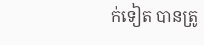ក់ទៀត បានត្រូ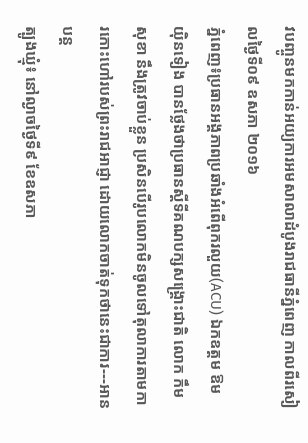វបញ្ចូនមកកាន់អយ្យការអមសាលាដំបូងរាជធានីភ្នំពេញ កាលពីរសៀលថ្ងៃទី០៩ ឧសភា ២០១៦
ភ្នំពេញ៖ប្រធានអង្គភាពប្រឆាំងអំពើពុករលួយ(ACU) ឯកឧត្តម ឱម យ៉ិនទៀង បានថ្លែងថាប្រធានស្តីទីគណបក្សសង្គ្រោះជាតិ លោក កឹម សុខា នឹងត្រូវចាប់ខ្លួន ប្រសិនបើរូបលោកមិនចូលទៅតុលាការតាមការកោះហៅរបស់ព្រះរាជអាជ្ញា ដោយលោកចាត់ទុកថានេះជាការ---អានបន្ត
ត្បូងឃ្មុំ៖ នៅល្ងាចថ្ងៃទី៩ ខែឧសភា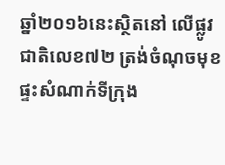ឆ្នាំ២០១៦នេះស្ថិតនៅ លើផ្លូវជាតិលេខ៧២ ត្រង់ចំណុចមុខផ្ទះសំណាក់ទីក្រុង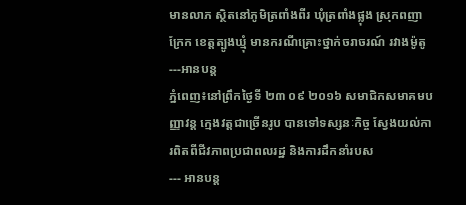មានលាភ ស្ថិតនៅភូមិត្រពាំងពីរ ឃុំត្រពាំងផ្លុង ស្រុកពញាក្រែក ខេត្តត្បូងឃ្មុំ មានករណីគ្រោះថ្នាក់ចរាចរណ៍ រវាងម៉ូតូ ---អានបន្ត
ភ្នំពេញ៖នៅព្រឹកថ្ងៃទី ២៣ ០៩ ២០១៦ សមាជិកសមាគមបញ្ញាវន្ត ក្មេងវត្តជាច្រើនរូប បានទៅទស្សនៈកិច្ច ស្វែងយល់ការពិតពីជីវភាពប្រជាពលរដ្ឋ និងការដឹកនាំរបស
--- អានបន្ត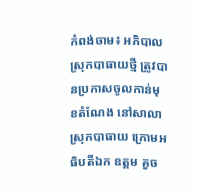កំពង់ចាម៖ អភិបាលស្រុកបាធាយថ្មី ត្រូវបានប្រកាសចូលកាន់មុខតំណែង នៅសាលាស្រុកបាធាយ ក្រោមអធិបតីឯក ឧត្តម គួច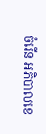ចំរើន អភិបាលខេ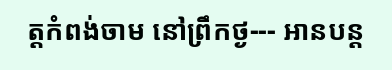ត្តកំពង់ចាម នៅព្រឹកថ្ង--- អានបន្ត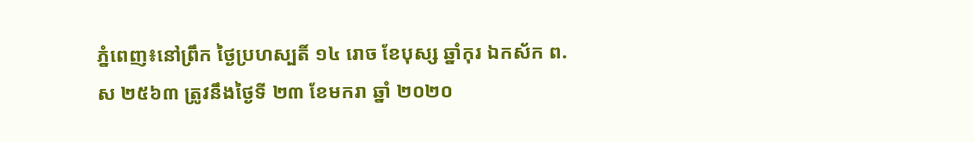ភ្នំពេញ៖នៅព្រឹក ថ្ងៃប្រហស្បតិ៍ ១៤ រោច ខែបុស្ស ឆ្នាំកុរ ឯកស័ក ព.ស ២៥៦៣ ត្រូវនឹងថ្ងៃទី ២៣ ខែមករា ឆ្នាំ ២០២០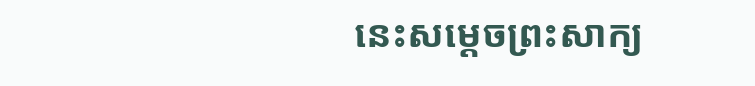នេះសម្តេចព្រះសាក្យ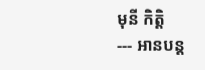មុនី កិត្តិ
--- អានបន្ត